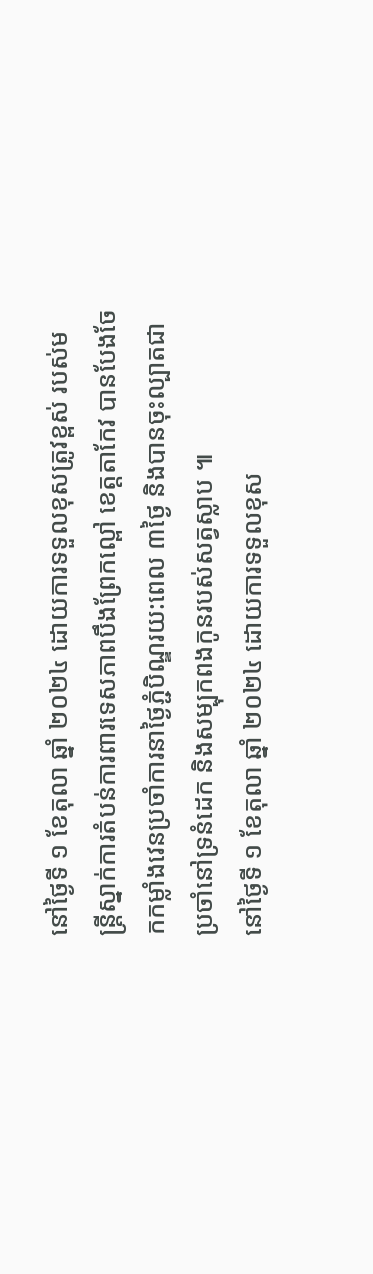នៅថ្ងៃទី ១ ខែតុលា ឆ្នាំ ២០២៤ ដោយការទទួលខុសត្រូវខ្ពស់ របស់មន្ត្រីស្នាក់ការតំបន់ការពារទេសភាពបឹងព្រែកល្ពៅ ខេត្តតាកែវ បានបែងចែកកម្លាំងវេនប្រចាំការនាថ្ងៃភ្ជំបិណ្ឌរយ:ពេល ៣ថ្ងៃ និងបានចុះល្បាតជាប្រចាំនៅទ្រនំដេក និងសម្បុកពងកូនរបស់សត្វស្លាប ៕
នៅថ្ងៃទី ១ ខែតុលា ឆ្នាំ ២០២៤ ដោយការទទួលខុស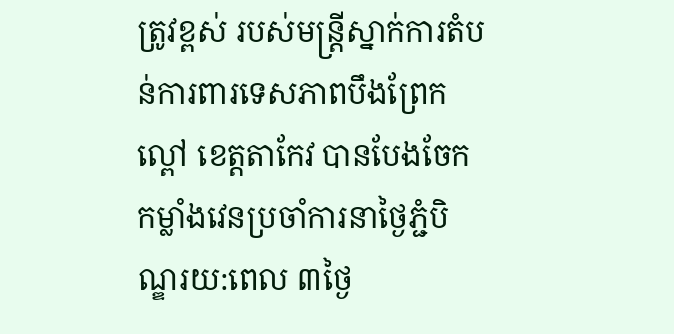ត្រូវខ្ពស់ របស់មន្ត្រីស្នាក់ការតំបន់ការពារទេសភាពបឹងព្រែកល្ពៅ ខេត្តតាកែវ បានបែងចែកកម្លាំងវេនប្រចាំការនាថ្ងៃភ្ជំបិណ្ឌរយ:ពេល ៣ថ្ងៃ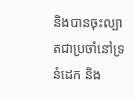និងបានចុះល្បាតជាប្រចាំនៅទ្រនំដេក និង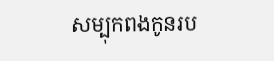សម្បុកពងកូនរប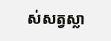ស់សត្វស្លា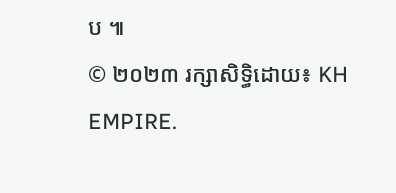ប ៕
© ២០២៣ រក្សាសិទ្ធិដោយ៖ KH EMPIRE.